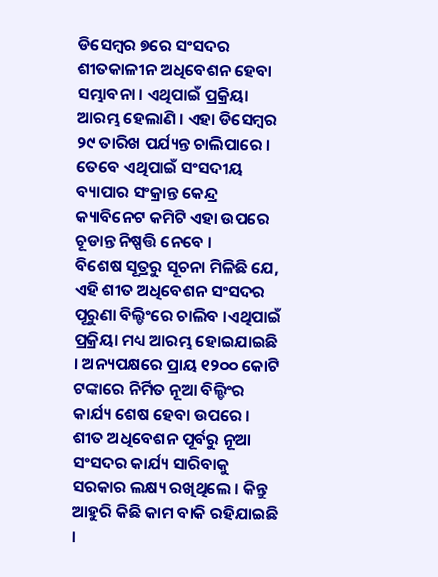ଡିସେମ୍ବର ୭ରେ ସଂସଦର ଶୀତକାଳୀନ ଅଧିବେଶନ ହେବା ସମ୍ଭାବନା । ଏଥିପାଇଁ ପ୍ରକ୍ରିୟା ଆରମ୍ଭ ହେଲାଣି । ଏହା ଡିସେମ୍ବର ୨୯ ତାରିଖ ପର୍ଯ୍ୟନ୍ତ ଚାଲିପାରେ । ତେବେ ଏଥିପାଇଁ ସଂସଦୀୟ ବ୍ୟାପାର ସଂକ୍ରାନ୍ତ କେନ୍ଦ୍ର କ୍ୟାବିନେଟ କମିଟି ଏହା ଉପରେ ଚୂଡାନ୍ତ ନିଷ୍ପତ୍ତି ନେବେ ।
ବିଶେଷ ସୂତ୍ରରୁ ସୂଚନା ମିଳିଛି ଯେ, ଏହି ଶୀତ ଅଧିବେଶନ ସଂସଦର ପୂରୁଣା ବିଲ୍ଡିଂରେ ଚାଲିବ ।ଏଥିପାଇଁ ପ୍ରକ୍ରିୟା ମଧ୍ୟ ଆରମ୍ଭ ହୋଇଯାଇଛି । ଅନ୍ୟପକ୍ଷରେ ପ୍ରାୟ ୧୨୦୦ କୋଟି ଟଙ୍କାରେ ନିର୍ମିତ ନୂଆ ବିଲ୍ଡିଂର କାର୍ଯ୍ୟ ଶେଷ ହେବା ଉପରେ ।
ଶୀତ ଅଧିବେଶନ ପୂର୍ବରୁ ନୂଆ ସଂସଦର କାର୍ଯ୍ୟ ସାରିବାକୁ ସରକାର ଲକ୍ଷ୍ୟ ରଖିଥିଲେ । କିନ୍ତୁ ଆହୁରି କିଛି କାମ ବାକି ରହିଯାଇଛି ।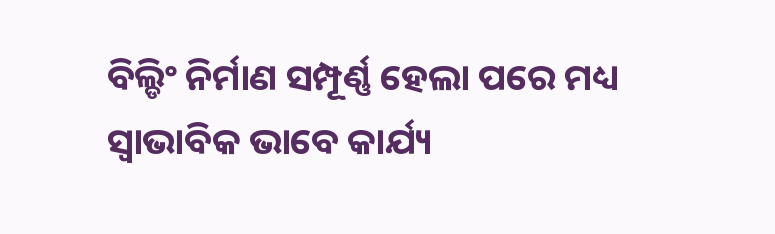ବିଲ୍ଡିଂ ନିର୍ମାଣ ସମ୍ପୂର୍ଣ୍ଣ ହେଲା ପରେ ମଧ୍ୟ ସ୍ୱାଭାବିକ ଭାବେ କାର୍ଯ୍ୟ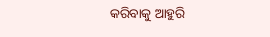କରିବାକୁ ଆହୁରି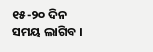୧୫-୨୦ ଦିନ ସମୟ ଲାଗିବ ।